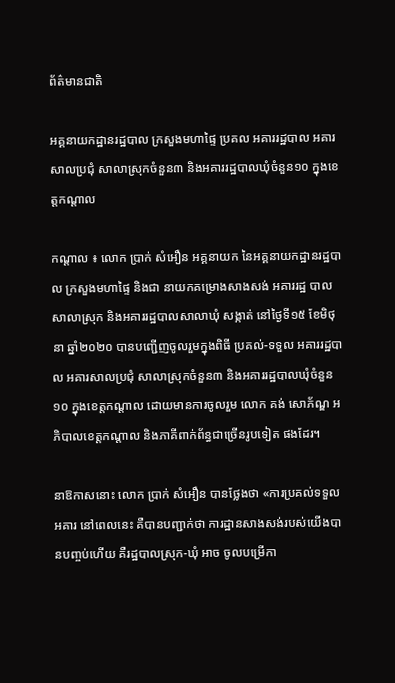ព័ត៌មានជាតិ

អគ្គនាយកដ្ឋានរដ្ឋបាល ក្រសួងមហាផ្ទៃ ប្រគល អគាររដ្ឋបាល អគារសាលប្រជុំ សាលាស្រុកចំនួន៣ និងអគាររដ្ឋបាលឃុំចំនួន១០ ក្នុងខេត្តកណ្ដាល

កណ្ដាល ៖ លោក ប្រាក់ សំអឿន អគ្គនាយក នៃអគ្គនាយកដ្ឋានរដ្ឋបាល ក្រសួងមហាផ្ទៃ និងជា នាយកគម្រោងសាងសង់ អគាររដ្ឋ បាលសាលាស្រុក និងអគាររដ្ឋបាលសាលាឃុំ សង្កាត់ នៅថ្ងៃទី១៥ ខែមិថុនា ឆ្នាំ២០២០ បានបញ្ជើញចូលរួមក្នុងពិធី ប្រគល់-ទទួល អគាររដ្ឋបាល អគារសាលប្រជុំ សាលាស្រុកចំនួន៣ និងអគាររដ្ឋបាលឃុំចំនួន១០ ក្នុងខេត្តកណ្ដាល ដោយមានការចូលរួម លោក គង់ សោភ័ណ្ឌ អភិបាលខេត្តកណ្ដាល និងភាគីពាក់ព័ន្ធជាច្រើនរូបទៀត ផងដែរ។

នាឱកាសនោះ លោក ប្រាក់ សំអឿន បានថ្លែងថា «ការប្រគល់ទទួលអគារ នៅពេលនេះ គឺបានបញ្ជាក់ថា ការដ្ឋានសាងសង់របស់យើងបានបញ្ចប់ហើយ គឺរដ្ឋបាលស្រុក-ឃុំ អាច ចូលបម្រើកា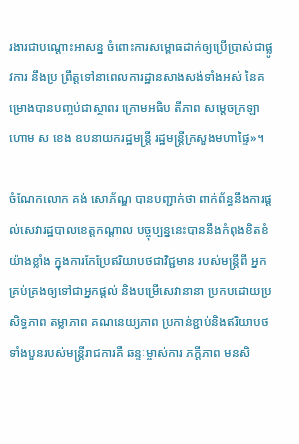រងារជាបណ្ដោះអាសន្ន ចំពោះការសម្ពោធដាក់ឲ្យប្រើប្រាស់ជាផ្លូវការ នឹងប្រ ព្រឹត្តទៅនាពេលការដ្ឋានសាងសង់ទាំងអស់ នៃគម្រោងបានបញ្ចប់ជាស្ថាពរ ក្រោមអធិប តីភាព សម្ដេចក្រឡាហោម ស ខេង ឧបនាយករដ្ឋមន្ត្រី រដ្ឋមន្ត្រីក្រសួងមហាផ្ទៃ»។

ចំណែកលោក គង់ សោភ័ណ្ឌ បានបញ្ជាក់ថា ពាក់ព័ន្ធនឹងការផ្ដល់សេវារដ្ឋបាលខេត្តកណ្ដាល បច្ចុប្បន្ននេះបាននឹងកំពុងខិតខំយ៉ាងខ្លាំង ក្នុងការកែប្រែឥរិយាបថជាវិជ្ជមាន របស់មន្ត្រីពី អ្នកគ្រប់គ្រងឲ្យទៅជាអ្នកផ្ដល់ និងបម្រើសេវានានា ប្រកបដោយប្រសិទ្ធភាព តម្លាភាព គណនេយ្យភាព ប្រកាន់ខ្ជាប់និងឥរិយាបថទាំងបួនរបស់មន្ត្រីរាជការគឺ ឆន្ទៈម្ចាស់ការ ភក្តីភាព មនសិ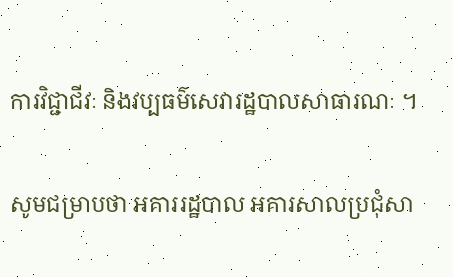ការវិជ្ជាជីវៈ និងវប្បធម៌សេវារដ្ឋបាលសាធារណៈ ។

សូមជម្រាបថា អគាររដ្ឋបាល អគារសាលប្រជុំសា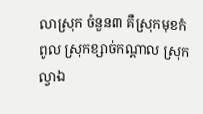លាស្រុក ចំនួន៣ គឺស្រុកមុខកំពូល ស្រុកខ្សាច់កណ្តាល ស្រុកល្វាឯ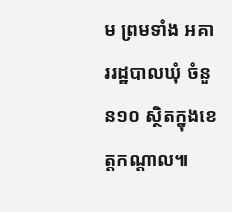ម ព្រមទាំង អគាររដ្ឋបាលឃុំ ចំនួន១០ ស្ថិតក្នុងខេត្តកណ្តាល៕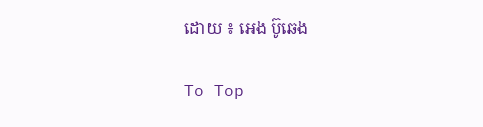ដោយ ៖ អេង ប៊ូឆេង

To Top